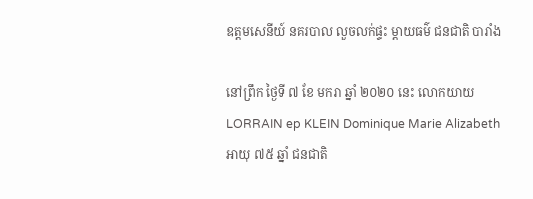ឧត្ដមសេនីយ៍ នគរបាល លួចលក់ផ្ទះ ម្ដាយធម៌ ជនជាតិ បារាំង

នៅព្រឹក ថ្ងៃទី ៧ ខែ មករា ឆ្នាំ ២០២០ នេះ លោកយាយ LORRAIN ep KLEIN Dominique Marie Alizabeth អាយុ ៧៥ ឆ្នាំ ជនជាតិ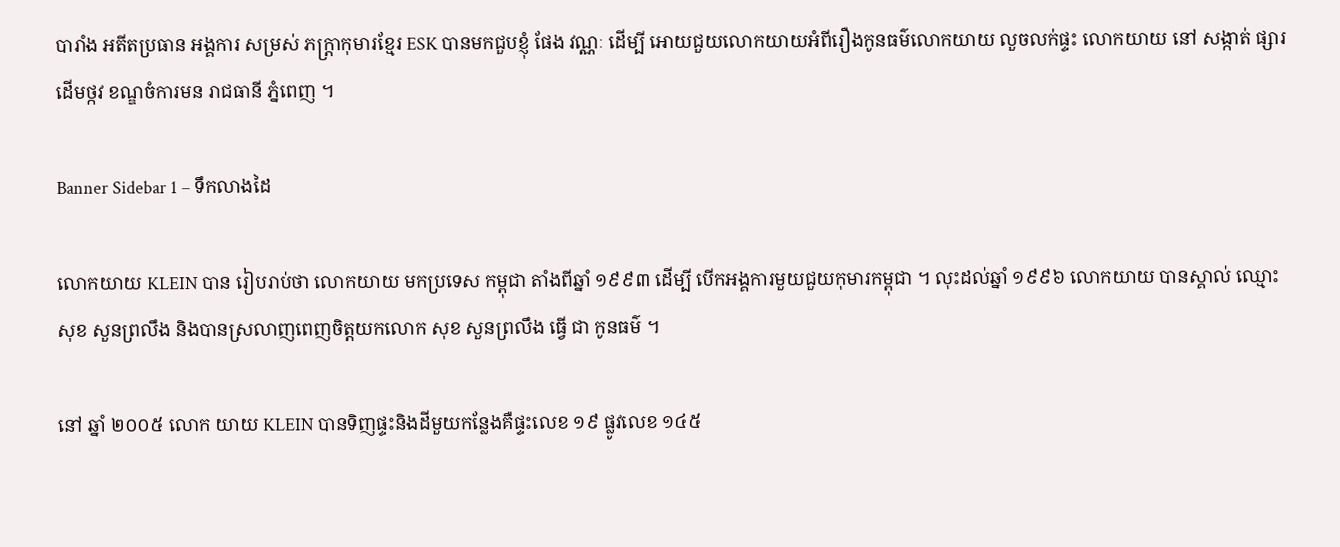បារាំង អតីតប្រធាន អង្គការ សម្រស់ ភក្ត្រាកុមារខ្មែរ ESK បានមកជួបខ្ញុំ ផែង វណ្ណៈ ដេីម្បី អោយជួយលោកយាយអំពីរឿងកូនធម៌លោកយាយ លួចលក់ផ្ទះ លោកយាយ នៅ សង្កាត់ ផ្សារដេីមថ្កវ ខណ្ឌចំការមន រាជធានី ភ្នំពេញ ។

Banner Sidebar 1 – ទឹកលាងដៃ

លោកយាយ KLEIN បាន រៀបរាប់ថា លោកយាយ មកប្រទេស កម្ពុជា តាំងពីឆ្នាំ ១៩៩៣ ដេីម្បី បេីកអង្គការមួយជួយកុមារកម្ពុជា ។ លុះដល់ឆ្នាំ ១៩៩៦ លោកយាយ បានស្គាល់ ឈ្មោះ សុខ សួនព្រលឹង និងបានស្រលាញពេញចិត្តយកលោក សុខ សួនព្រលឹង ធ្វើ ជា កូនធម៌ ។

នៅ ឆ្នាំ ២០០៥ លោក យាយ KLEIN បានទិញផ្ទះនិងដីមួយកន្លែងគឺផ្ទះលេខ ១៩ ផ្លូវលេខ ១៤៥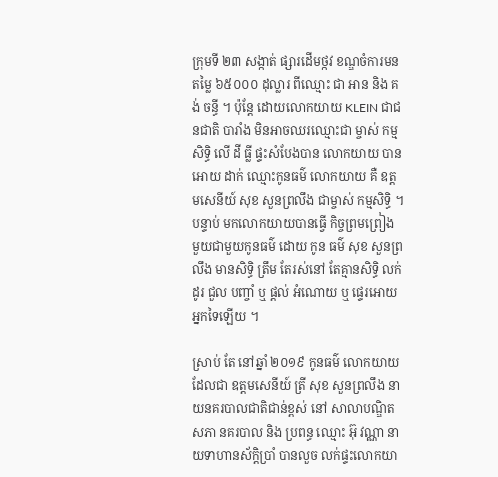ក្រុមទី ២៣ សង្កាត់ ផ្សារដេីមថ្កវ ខណ្ឌចំការមន តម្លៃ ៦៥០០០ ដុល្លារ ពីឈ្មោះ ជា អាន និង គង់ ចន្ធី ។ ប៉ុន្តែ ដោយលោកយាយ KLEIN ជាជនជាតិ បារាំង មិនអាចឈរឈ្មោះជា ម្ចាស់ កម្មសិទ្ធិ លើ ដី ធ្លី ផ្ទះសំបែងបាន លោកយាយ បាន អោយ ដាក់ ឈ្មោះកូនធម៌ លោកយាយ គឺ ឧត្ដមសេនីយ៍ សុខ សួនព្រលឹង ជាម្ចាស់ កម្មសិទ្ធិ ។ បន្ទាប់ មកលោកយាយបានធ្វេី កិច្ចព្រមព្រៀង មួយជាមួយកូនធម៌ ដោយ កូន ធម៌ សុខ សួនព្រលឹង មានសិទ្ធិ ត្រឹម តែរស់នៅ តែគ្មានសិទ្ធិ លក់ដូរ ជួល បញ្ចាំ ឬ ផ្ដល់ អំណោយ ឬ ផ្ទេរអោយអ្នកទៃឡេីយ ។

ស្រាប់ តែ នៅឆ្នាំ ២០១៩ កូនធម៌ លោកយាយ ដែលជា ឧត្ដមសេនីយ៍ ត្រី សុខ សួនព្រលឹង នាយនគរបាលជាតិជាន់ខ្ពស់ នៅ សាលាបណ្ឌិតសភា នគរបាល និង ប្រពន្ធ ឈ្មោះ អ៊ុ វណ្ណា នាយទាហានស័ក្តិប្រាំ បានលួច លក់ផ្ទះលោកយា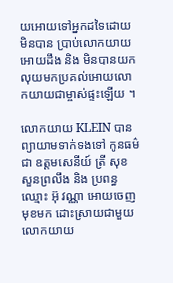យអោយទៅអ្នកដទៃដោយមិនបាន ប្រាប់លោកយាយអោយដឹង និង មិនបានយកលុយមកប្រគល់អោយលោកយាយជាម្ចាស់ផ្ទះឡេីយ ។

លោកយាយ KLEIN បាន ព្យាយាមទាក់ទងទៅ កូនធម៌ ជា ឧត្ដមសេនីយ៍ ត្រី សុខ សួនព្រលឹង និង ប្រពន្ធ ឈ្មោះ អ៊ុ វណ្ណា អោយចេញមុខមក ដោះស្រាយជាមួយលោកយាយ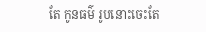តែ កូនធម៌ រូបនោះចេះតែ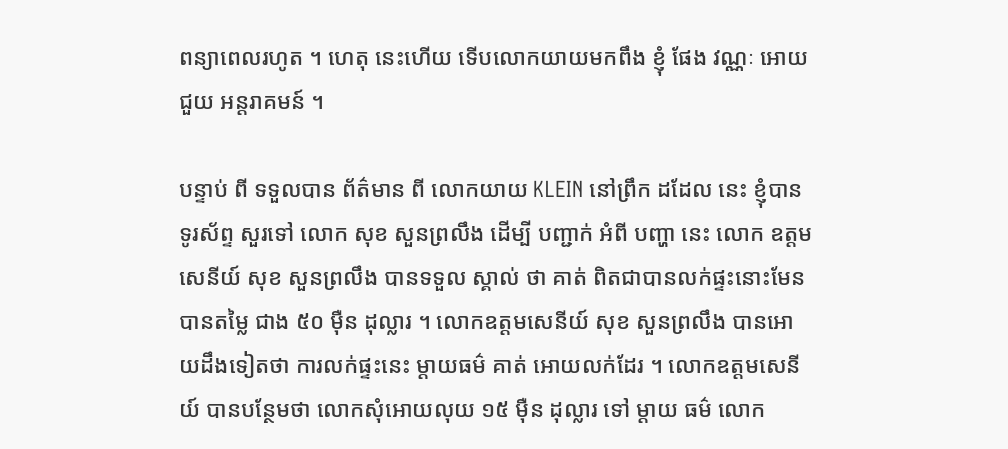ពន្យាពេលរហូត ។ ហេតុ នេះហើយ ទេីបលោកយាយមកពឹង ខ្ញុំ ផែង វណ្ណៈ អោយជួយ អន្តរាគមន៍ ។

បន្ទាប់ ពី ទទួលបាន ព័ត៌មាន ពី លោកយាយ KLEIN នៅព្រឹក ដដែល នេះ ខ្ញុំបានទូរស័ព្ទ សួរទៅ លោក សុខ សួនព្រលឹង ដេីម្បី បញ្ជាក់ អំពី បញ្ហា នេះ លោក ឧត្ដមសេនីយ៍ សុខ សួនព្រលឹង បានទទួល ស្គាល់ ថា គាត់ ពិតជាបានលក់ផ្ទះនោះមែនបានតម្លៃ ជាង ៥០ ម៉ឺន ដុល្លារ ។ លោកឧត្ដមសេនីយ៍ សុខ សួនព្រលឹង បានអោយដឹងទៀតថា ការលក់ផ្ទះនេះ ម្ដាយធម៌ គាត់ អោយលក់ដែរ ។ លោកឧត្ដមសេនីយ៍ បានបន្ថែមថា លោកសុំអោយលុយ ១៥ ម៉ឺន ដុល្លារ ទៅ ម្ដាយ ធម៌ លោក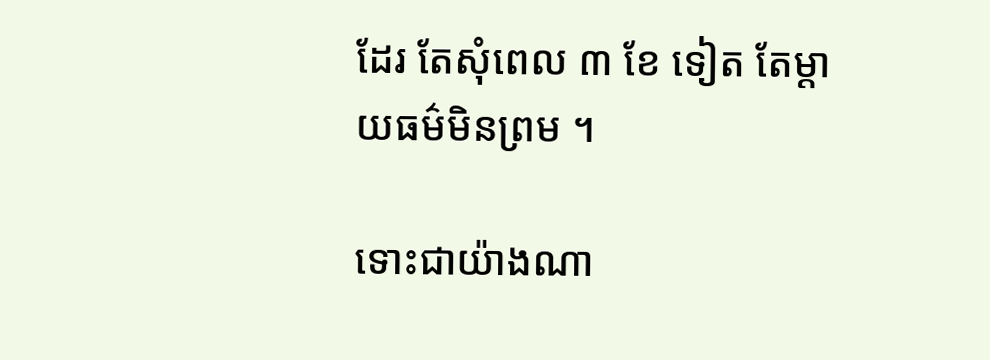ដែរ តែសុំពេល ៣ ខែ ទៀត តែម្ដាយធម៌មិនព្រម ។

ទោះជាយ៉ាងណា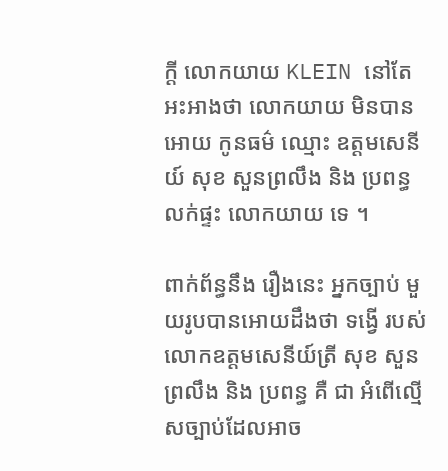ក្ដី លោកយាយ KLEIN នៅតែអះអាងថា លោកយាយ មិនបានអោយ កូនធម៌ ឈ្មោះ ឧត្ដមសេនីយ៍ សុខ សួនព្រលឹង និង ប្រពន្ធ លក់ផ្ទះ លោកយាយ ទេ ។

ពាក់ព័ន្ធនឹង រឿងនេះ អ្នកច្បាប់ មួយរូបបានអោយដឹងថា ទង្វើ របស់ លោកឧត្ដមសេនីយ៍ត្រី សុខ សួនព្រលឹង និង ប្រពន្ធ គឺ ជា អំពើល្មេីសច្បាប់ដែលអាច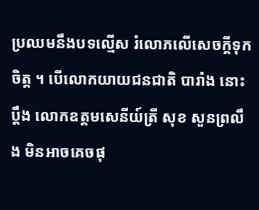ប្រឈមនឹងបទល្មេីស រំលោភលេីសេចក្ដីទុកចិត្ត ។ បេីលោកយាយជនជាតិ បារាំង នោះប្ដឹង លោកឧត្ដមសេនីយ៍ត្រី សុខ សួនព្រលឹង មិនអាចគេចផុ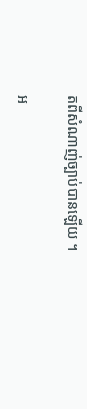តពីសំណាញ់ច្បាប់បានឡេីយ ។

អ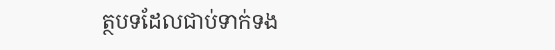ត្ថបទដែលជាប់ទាក់ទង